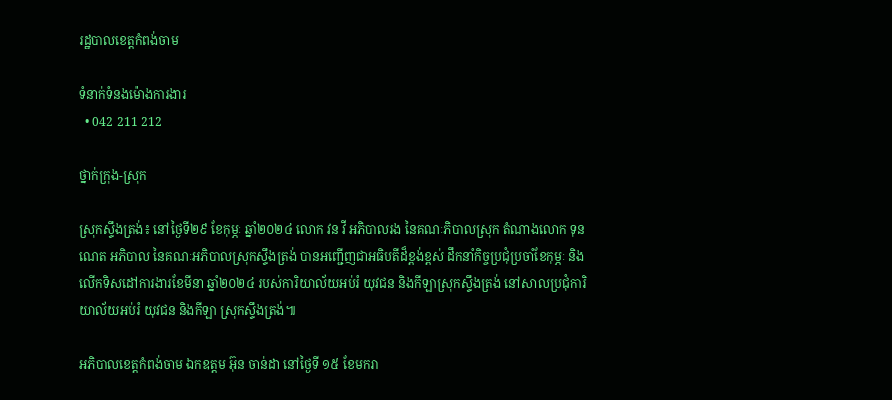រដ្ឋបាលខេត្តកំពង់ចាម

ទំនាក់ទំនងម៉ោងការងារ
  • 042 211 212

ថ្នាក់ក្រុង-ស្រុក

ស្រុកស្ទឹងត្រង់៖ នៅថ្ងៃទី២៩ ខែកុម្ភៈ ឆ្នាំ២០២៤ លោក វន វី អភិបាលរង នៃគណៈភិបាលស្រុក តំណាងលោក ទុន ណេត អភិបាល នៃគណៈអភិបាលស្រុកស្ទឹងត្រង់ បានអញ្ជើញជាអធិបតីដ៏ខ្ពង់ខ្ពស់ ដឹកនាំកិច្ចប្រជុំប្រចាំខែកុម្ភៈ និងលើកទិសដៅការងារខែមីនា ឆ្នាំ២០២៤ របស់ការិយាល័យអប់រំ យុវជន និងកីឡាស្រុកស្ទឹងត្រង់ នៅសាលប្រជុំការិយាល័យអប់រំ យុវជន និងកីឡា ស្រុកស្ទឹងត្រង់៕

អភិបាលខេត្តកំពង់ចាម ឯកឧត្តម អ៊ុន ចាន់ដា នៅថ្ងៃទី ១៥ ខែមករា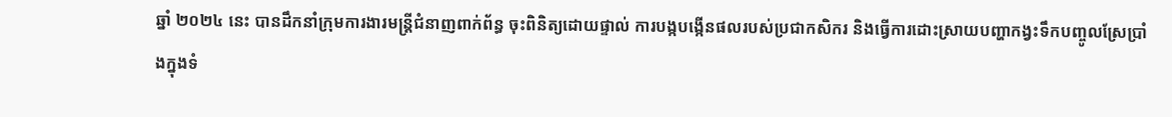ឆ្នាំ ២០២៤ នេះ បានដឹកនាំក្រុមការងារមន្ត្រីជំនាញពាក់ព័ន្ធ ចុះពិនិត្យដោយផ្ទាល់ ការបង្កបង្កើនផលរបស់ប្រជាកសិករ និងធ្វើការដោះស្រាយបញ្ហាកង្វះទឹកបញ្ចូលស្រែប្រាំងក្នុងទំ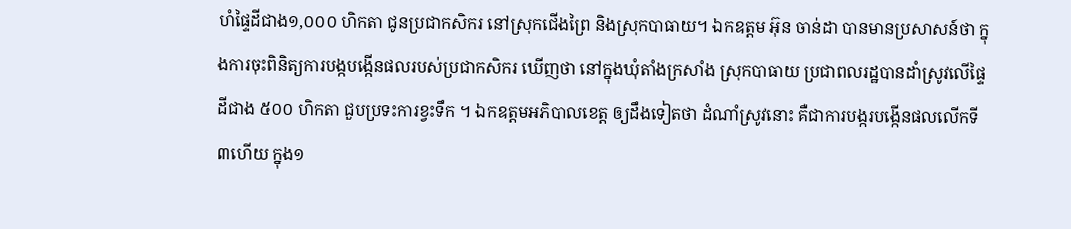ហំផ្ទៃដីជាង១,០០០ ហិកតា ជូនប្រជាកសិករ នៅស្រុកជើងព្រៃ និងស្រុកបាធាយ។ ឯកឧត្តម អ៊ុន ចាន់ដា បានមានប្រសាសន៍ថា ក្នុងការចុះពិនិត្យការបង្កបង្កើនផលរបស់ប្រជាកសិករ ឃើញថា នៅក្នុងឃុំតាំងក្រសាំង ស្រុកបាធាយ ប្រជាពលរដ្ឋបានដាំស្រូវលើផ្ទៃដីជាង ៥០០ ហិកតា ជួបប្រទះការខ្វះទឹក ។ ឯកឧត្តមអភិបាលខេត្ត ឲ្យដឹងទៀតថា ដំណាំស្រូវនោះ គឺជាការបង្ករបង្កើនផលលើកទី៣ហើយ ក្នុង១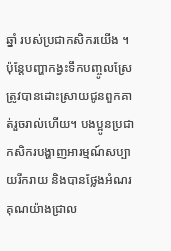ឆ្នាំ របស់ប្រជាកសិករយើង ។ ប៉ុន្តែបញ្ហាកង្វះទឹកបញ្ចូលស្រែ ត្រូវបានដោះស្រាយជូនពួកគាត់រួចរាល់ហើយ។ បងប្អូនប្រជាកសិករបង្ហាញអារម្មណ៍សប្បាយរីករាយ និងបានថ្លែងអំណរគុណយ៉ាងជ្រាល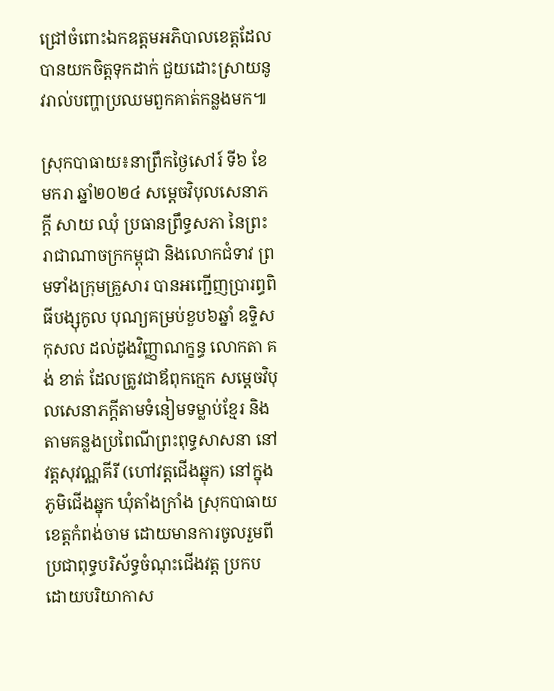ជ្រៅចំពោះឯកឧត្តមអភិបាលខេត្តដែលបានយកចិត្តទុកដាក់ ជួយដោះស្រាយនូវរាល់បញ្ហាប្រឈមពួកគាត់កន្លងមក៕

ស្រុកបាធាយ៖នាព្រឹកថ្ងៃសៅរ៍ ទី៦ ខែមករា ឆ្នាំ២០២៤ សម្តេចវិបុលសេនាភក្តី សាយ ឈុំ ប្រធានព្រឹទ្ធសភា នៃព្រះរាជាណាចក្រកម្ពុជា និងលោកជំទាវ ព្រមទាំងក្រុមគ្រួសារ បានអញ្ជើញប្រារព្ធពិធីបង្សុកូល បុណ្យគម្រប់ខួប៦ឆ្នាំ ឧទ្ទិសកុសល ដល់ដូងវិញ្ញាណក្ខន្ធ លោកតា គង់ ខាត់ ដែលត្រូវជាឪពុកក្មេក សម្តេចវិបុលសេនាភក្តីតាមទំនៀមទម្លាប់ខ្មែរ និងតាមគន្លងប្រពៃណីព្រះពុទ្ធសាសនា នៅវត្តសុវណ្ណគីរី (ហៅវត្តជើងឆ្នុក) នៅក្នុងភូមិជើងឆ្នុក ឃុំតាំងក្រាំង ស្រុកបាធាយ ខេត្តកំពង់ចាម ដោយមានការចូលរួមពីប្រជាពុទ្ធបរិស័ទ្ធចំណុះជើងវត្ត ប្រកបដោយបរិយាកាស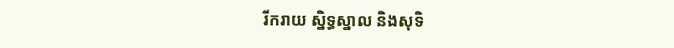រីករាយ ស្និទ្ធស្នាល និងសុទិ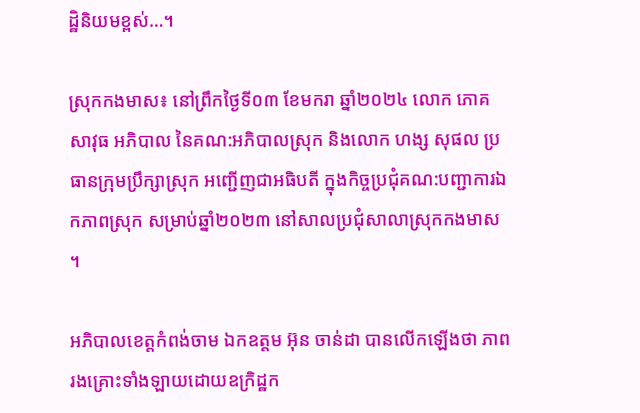ដ្ឋិនិយមខ្ពស់…។

ស្រុកកងមាស៖ នៅព្រឹកថ្ងៃទី០៣ ខែមករា ឆ្នាំ២០២៤ លោក ភោគ សាវុធ អភិបាល នៃគណ:អភិបាលស្រុក និងលោក ហង្ស សុផល ប្រធានក្រុមប្រឹក្សាស្រុក អញ្ជើញជាអធិបតី ក្នុងកិច្ចប្រជុំគណ:បញ្ជាការឯកភាពស្រុក សម្រាប់ឆ្នាំ២០២៣ នៅសាលប្រជុំសាលាស្រុកកងមាស ។

អភិបាលខេត្តកំពង់ចាម ឯកឧត្តម អ៊ុន ចាន់ដា បានលើកឡើងថា ភាពរងគ្រោះទាំងឡាយដោយឧក្រិដ្ឋក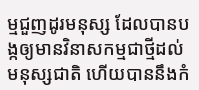ម្មជួញដូរមនុស្ស ដែលបានបង្កឲ្យមានវិនាសកម្មជាថ្មីដល់មនុស្សជាតិ ហើយបាននឹងកំ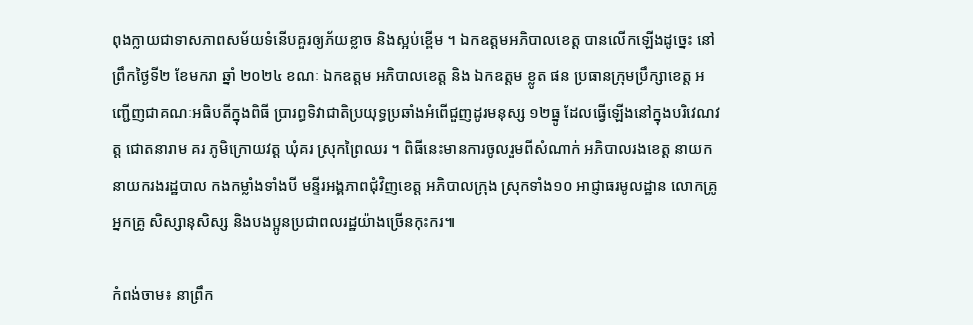ពុងក្លាយជាទាសភាពសម័យទំនើបគួរឲ្យភ័យខ្លាច និងស្អប់ខ្ពើម ។ ឯកឧត្តមអភិបាលខេត្ត បានលើកឡើងដូច្នេះ នៅព្រឹកថ្ងៃទី២ ខែមករា ឆ្នាំ ២០២៤ ខណៈ ឯកឧត្តម អភិបាលខេត្ត និង ឯកឧត្តម ខ្លូត ផន ប្រធានក្រុមប្រឹក្សាខេត្ត អញ្ជើញជាគណៈអធិបតីក្នុងពិធី ប្រារព្ធទិវាជាតិប្រយុទ្ធប្រឆាំងអំពើជួញដូរមនុស្ស ១២ធ្នូ ដែលធ្វើឡើងនៅក្នុងបរិវេណវត្ត ជោតនារាម គរ ភូមិក្រោយវត្ត ឃុំគរ ស្រុកព្រៃឈរ ។ ពិធីនេះមានការចូលរួមពីសំណាក់ អភិបាលរងខេត្ត នាយក នាយករងរដ្ឋបាល កងកម្លាំងទាំងបី មន្ទីរអង្គភាពជុំវិញខេត្ត អភិបាលក្រុង ស្រុកទាំង១០ អាជ្ញាធរមូលដ្ឋាន លោកគ្រូ អ្នកគ្រូ សិស្សានុសិស្ស និងបងប្អូនប្រជាពលរដ្ឋយ៉ាងច្រើនកុះករ៕

កំពង់ចាម៖ នាព្រឹក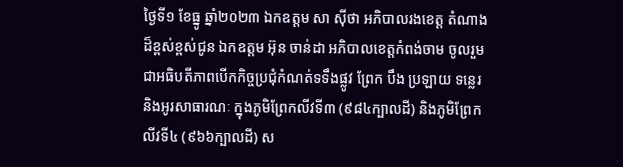ថ្ងៃទី១ ខែធ្នូ ឆ្នាំ២០២៣ ឯកឧត្តម សា ស៊ីថា អភិបាលរងខេត្ត តំណាងដ៏ខ្ពស់ខ្ពស់ជូន ឯកឧត្តម អ៊ុន ចាន់ដា អភិបាលខេត្តកំពង់ចាម ចូលរួមជាអធិបតីភាពបើកកិច្ចប្រជុំកំណត់ទទឹងផ្លូវ ព្រែក បឹង ប្រឡាយ ទន្លេរ និងអូរសាធារណៈ ក្នុងភូមិព្រែកលីវទី៣ (៩៨៤ក្បាលដី) និងភូមិព្រែកលីវទី៤ (៩៦៦ក្បាលដី) ស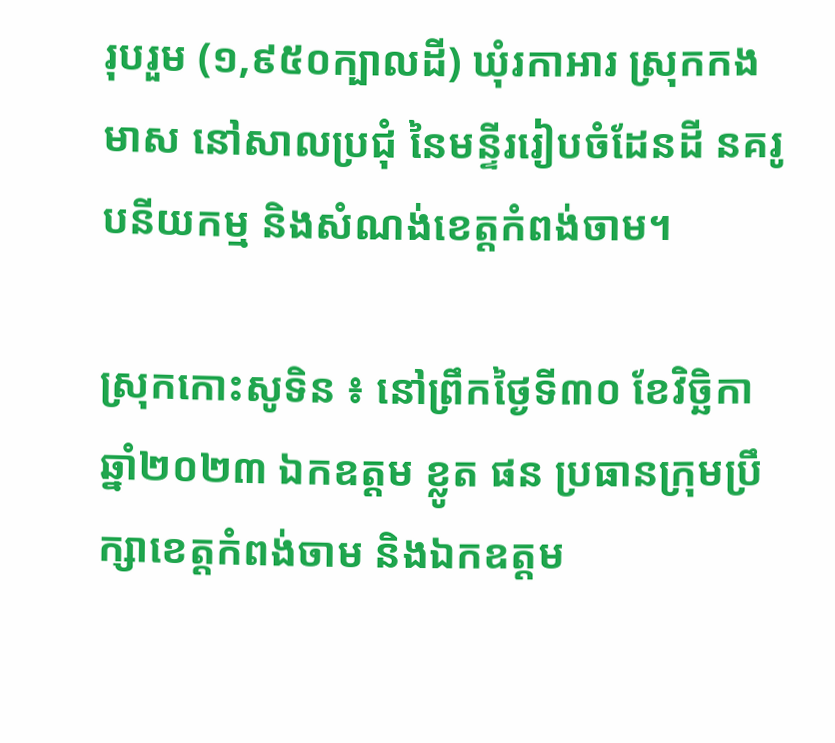រុបរួម (១,៩៥០ក្បាលដី) ឃុំរកាអារ ស្រុកកងមាស នៅសាលប្រជុំ នៃមន្ទីររៀបចំដែនដី នគរូបនីយកម្ម និងសំណង់ខេត្តកំពង់ចាម។

ស្រុកកោះសូទិន ៖ នៅព្រឹកថ្ងៃទី៣០ ខែវិច្ឆិកា ឆ្នាំ២០២៣ ឯកឧត្ដម ខ្លូត ផន ប្រធានក្រុមប្រឹក្សាខេត្តកំពង់ចាម និងឯកឧត្តម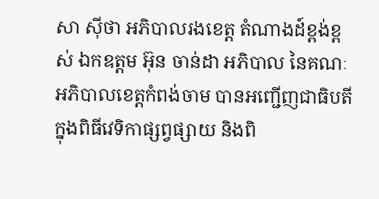សា ស៊ីថា អភិបាលរងខេត្ត តំណាងដ៍ខ្ពង់ខ្ពស់ ឯកឧត្ដម អ៊ុន ចាន់ដា អភិបាល នៃគណៈអភិបាលខេត្តកំពង់ចាម បានអញ្ជើញជាធិបតីក្នុងពិធីវេទិកាផ្សព្វផ្សាយ និងពិ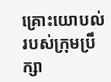គ្រោះយោបល់របស់ក្រុមប្រឹក្សា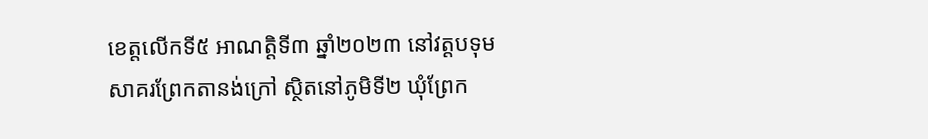ខេត្តលើកទី៥ អាណត្តិទី៣ ឆ្នាំ២០២៣ នៅវត្តបទុមសាគរព្រែកតានង់ក្រៅ ស្ថិតនៅភូមិទី២ ឃុំព្រែក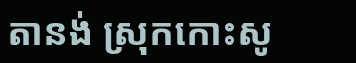តានង់ ស្រុកកោះសូ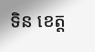ទិន ខេត្ត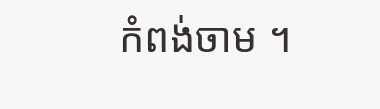កំពង់ចាម ។